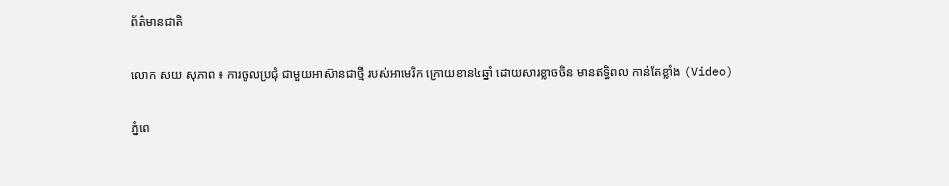ព័ត៌មានជាតិ

លោក សយ សុភាព ៖ ការចូលប្រជុំ ជាមួយអាស៊ានជាថ្មី របស់អាមេរិក ក្រោយខាន៤ឆ្នាំ ដោយសារខ្លាចចិន មានឥទ្ធិពល កាន់តែខ្លាំង (Video)

ភ្នំពេ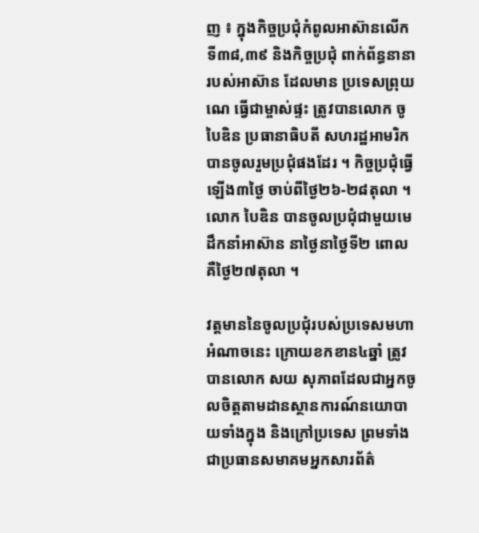ញ ៖ ក្នុងកិច្ចប្រជុំកំពូលអាស៊ានលើកទី៣៨,៣៩ និងកិច្ចប្រជុំ ពាក់ព័ន្ធនានា របស់អាស៊ាន ដែលមាន ប្រទេសព្រុយណេ ធ្វើជាម្ចាស់ផ្ទះ ត្រូវបានលោក ចូ បៃឌិន ប្រធានាធិបតី សហរដ្ឋអាមរិក បានចូលរួមប្រជុំផងដែរ ។ កិច្ចប្រជុំធ្វើឡើង៣ថ្ងៃ ចាប់ពីថ្ងៃ២៦-២៨តុលា ។ លោក បៃឌិន បានចូលប្រជុំជាមួយមេដឹកនាំអាស៊ាន នាថ្ងៃនាថ្ងៃទី២ ពោលគឺថ្ងៃ២៧តុលា ។

វត្តមាននៃចូលប្រជុំរបស់ប្រទេសមហាអំណាចនេះ ក្រោយខកខាន៤ឆ្នាំ ត្រូវបានលោក សយ សុភាពដែលជាអ្នកចូលចិត្តតាមដានស្ថានការណ៍នយោបាយទាំងក្នុង និងក្រៅប្រទេស ព្រមទាំងជាប្រធានសមាគមអ្នកសារព័ត៌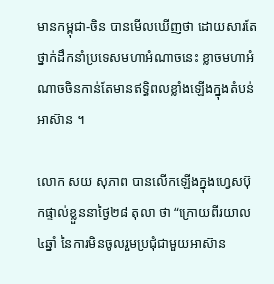មានកម្ពុជា-ចិន បានមើលឃើញថា ដោយសារតែថ្នាក់ដឹកនាំប្រទេសមហាអំណាចនេះ ខ្លាចមហាអំណាចចិនកាន់តែមានឥទ្ធិពលខ្លាំងឡើងក្នុងតំបន់អាស៊ាន ។

លោក សយ សុភាព បានលើកឡើងក្នុងហ្វេសប៊ុកផ្ទាល់ខ្លួននាថ្ងៃ២៨ តុលា ថា “ក្រោយពីរយាល៤ឆ្នាំ នៃការមិនចូលរួមប្រជុំជាមួយអាស៊ាន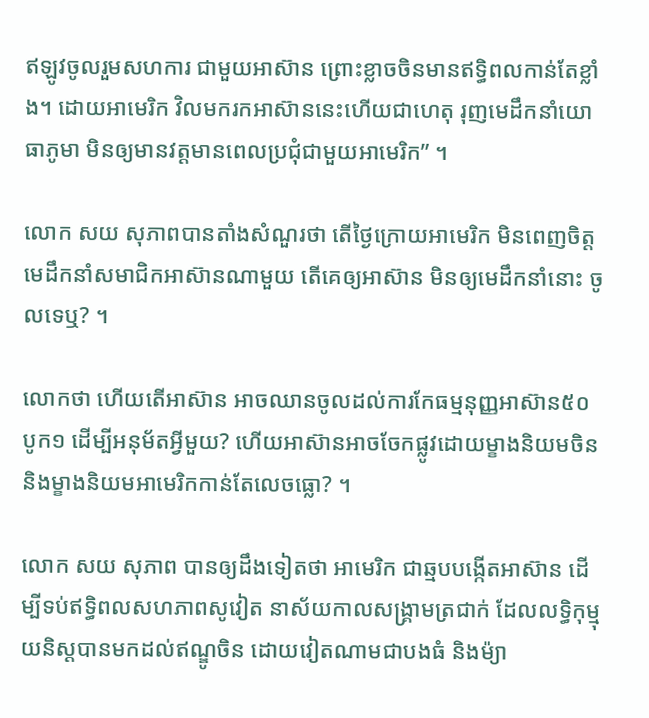ឥឡូវចូលរួមសហការ ជាមួយអាស៊ាន ព្រោះខ្លាចចិនមានឥទ្ធិពលកាន់តែខ្លាំង។ ដោយអាមេរិក វិលមករកអាស៊ាននេះហើយជាហេតុ រុញមេដឹកនាំយោធាភូមា មិនឲ្យមានវត្តមានពេលប្រជុំជាមួយអាមេរិក” ។

លោក សយ សុភាពបានតាំងសំណួរថា តើថ្ងៃក្រោយអាមេរិក មិនពេញចិត្តមេដឹកនាំសមាជិកអាស៊ានណាមួយ តើគេឲ្យអាស៊ាន មិនឲ្យមេដឹកនាំនោះ ចូលទេឬ? ។

លោកថា ហើយតើអាស៊ាន អាចឈានចូលដល់ការកែធម្មនុញ្ញអាស៊ាន៥០បូក១ ដើម្បីអនុម័តអ្វីមួយ? ហើយអាស៊ានអាចចែកផ្លូវដោយម្ខាងនិយមចិន និងម្ខាងនិយមអាមេរិកកាន់តែលេចធ្លោ? ។

លោក សយ សុភាព បានឲ្យដឹងទៀតថា អាមេរិក ជាឆ្មបបង្កើតអាស៊ាន ដើម្បីទប់ឥទ្ធិពលសហភាពសូវៀត នាស័យកាលសង្រ្គាមត្រជាក់ ដែលលទ្ធិកុម្មុយនិស្តបានមកដល់ឥណ្ឌូចិន ដោយវៀតណាមជាបងធំ និងម៉្យា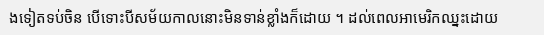ងទៀតទប់ចិន បើទោះបីសម័យកាលនោះមិនទាន់ខ្លាំងក៏ដោយ ។ ដល់ពេលអាមេរិកឈ្នះដោយ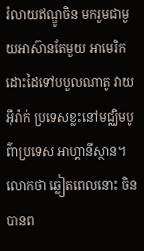រំលាយឥណ្ឌូចិន មករួមជាមួយអាស៊ានតែមួយ អាមេរិកដោះដៃទៅបបួលណាតូ វាយ អ៊ីរ៉ាក់ ប្រទេសខ្លះនៅមជ្ឈិមបូព៌ាប្រទេស អាហ្គានីស្ថាន។ លោកថា ឆ្លៀតពេលនោះ ចិនបានព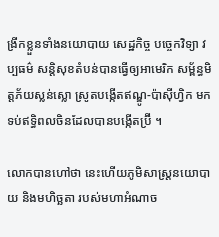ង្រីកខ្លួនទាំងនយោបាយ សេដ្ឋកិច្ច បច្ចេកវិទ្យា វប្បធម៌ សន្តិសុខតំបន់បានធ្វើឲ្យអាមេរិក សម្ព័ន្ធមិត្តភ័យស្លន់ស្លោ ស្រូតបង្កើតឥណ្ឌូ-ប៉ាស៊ីហ្វិក មកទប់ឥទ្ធិពលចិនដែលបានបង្កើតប្រ៊ី ។

លោកបានហៅថា នេះហើយភូមិសាស្ត្រនយោបាយ និងមហិច្ឆតា របស់មហាអំណាច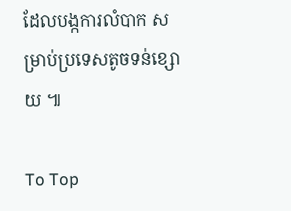ដែលបង្កការលំបាក សម្រាប់ប្រទេសតូចទន់ខ្សោយ ៕

To Top